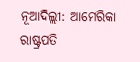ନୂଆଦିଲ୍ଲୀ: ଆମେରିକା ରାଷ୍ଟ୍ରପତି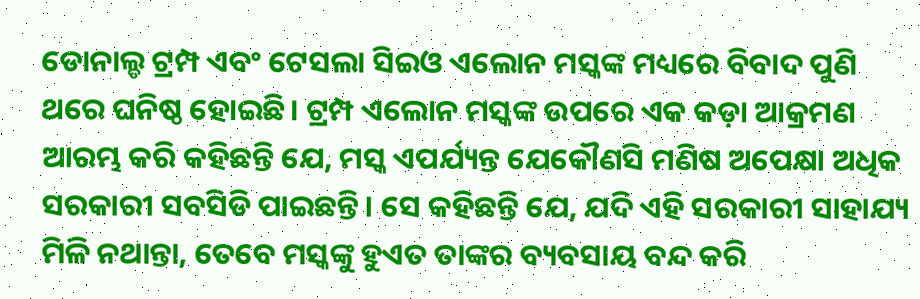ଡୋନାଲ୍ଡ ଟ୍ରମ୍ପ ଏବଂ ଟେସଲା ସିଇଓ ଏଲୋନ ମସ୍କଙ୍କ ମଧ୍ୟରେ ବିବାଦ ପୁଣି ଥରେ ଘନିଷ୍ଠ ହୋଇଛି। ଟ୍ରମ୍ପ ଏଲୋନ ମସ୍କଙ୍କ ଉପରେ ଏକ କଡ଼ା ଆକ୍ରମଣ ଆରମ୍ଭ କରି କହିଛନ୍ତି ଯେ, ମସ୍କ ଏପର୍ଯ୍ୟନ୍ତ ଯେକୌଣସି ମଣିଷ ଅପେକ୍ଷା ଅଧିକ ସରକାରୀ ସବସିଡି ପାଇଛନ୍ତି। ସେ କହିଛନ୍ତି ଯେ, ଯଦି ଏହି ସରକାରୀ ସାହାଯ୍ୟ ମିଳି ନଥାନ୍ତା, ତେବେ ମସ୍କଙ୍କୁ ହୁଏତ ତାଙ୍କର ବ୍ୟବସାୟ ବନ୍ଦ କରି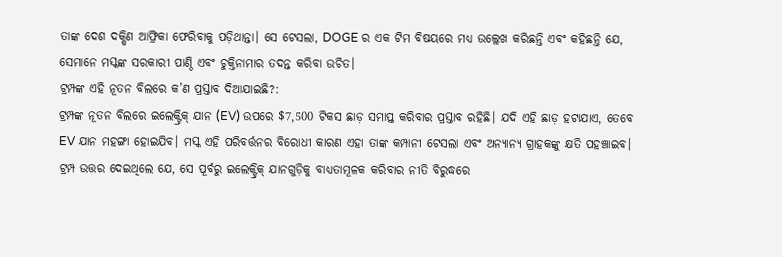ତାଙ୍କ ଦେଶ ଦକ୍ଷିଣ ଆଫ୍ରିକା ଫେରିବାକୁ ପଡ଼ିଥାନ୍ତା। ସେ ଟେସଲା, DOGE ର ଏକ ଟିମ ବିଷୟରେ ମଧ୍ୟ ଉଲ୍ଲେଖ କରିଛନ୍ତି ଏବଂ କହିଛନ୍ତି ଯେ, ସେମାନେ ମସ୍କଙ୍କ ସରକାରୀ ପାଣ୍ଠି ଏବଂ ଚୁକ୍ତିନାମାର ତଦନ୍ତ କରିବା ଉଚିତ।
ଟ୍ରମ୍ପଙ୍କ ଏହି ନୂତନ ବିଲରେ କ’ଣ ପ୍ରସ୍ତାବ ଦିଆଯାଇଛି?:
ଟ୍ରମ୍ପଙ୍କ ନୂତନ ବିଲରେ ଇଲେକ୍ଟ୍ରିକ୍ ଯାନ (EV) ଉପରେ $7,500 ଟିକସ ଛାଡ଼ ସମାପ୍ତ କରିବାର ପ୍ରସ୍ତାବ ରହିଛି। ଯଦି ଏହି ଛାଡ଼ ହଟାଯାଏ, ତେବେ EV ଯାନ ମହଙ୍ଗା ହୋଇଯିବ। ମସ୍କ ଏହି ପରିବର୍ତ୍ତନର ବିରୋଧୀ କାରଣ ଏହା ତାଙ୍କ କମ୍ପାନୀ ଟେସଲା ଏବଂ ଅନ୍ୟାନ୍ୟ ଗ୍ରାହକଙ୍କୁ କ୍ଷତି ପହଞ୍ଚାଇବ। ଟ୍ରମ୍ପ ଉତ୍ତର ଦେଇଥିଲେ ଯେ, ସେ ପୂର୍ବରୁ ଇଲେକ୍ଟ୍ରିକ୍ ଯାନଗୁଡ଼ିକୁ ବାଧ୍ୟତାମୂଳକ କରିବାର ନୀତି ବିରୁଦ୍ଧରେ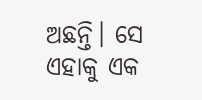ଅଛନ୍ତି। ସେ ଏହାକୁ ଏକ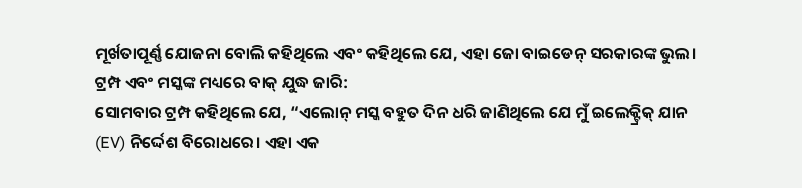ମୂର୍ଖତାପୂର୍ଣ୍ଣ ଯୋଜନା ବୋଲି କହିଥିଲେ ଏବଂ କହିଥିଲେ ଯେ, ଏହା ଜୋ ବାଇଡେନ୍ ସରକାରଙ୍କ ଭୁଲ।
ଟ୍ରମ୍ପ ଏବଂ ମସ୍କଙ୍କ ମଧ୍ୟରେ ବାକ୍ ଯୁଦ୍ଧ ଜାରି:
ସୋମବାର ଟ୍ରମ୍ପ କହିଥିଲେ ଯେ, “ଏଲୋନ୍ ମସ୍କ ବହୁତ ଦିନ ଧରି ଜାଣିଥିଲେ ଯେ ମୁଁ ଇଲେକ୍ଟ୍ରିକ୍ ଯାନ (EV) ନିର୍ଦ୍ଦେଶ ବିରୋଧରେ। ଏହା ଏକ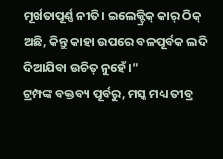ମୂର୍ଖତାପୂର୍ଣ୍ଣ ନୀତି। ଇଲେକ୍ଟ୍ରିକ୍ କାର୍ ଠିକ୍ ଅଛି, କିନ୍ତୁ କାହା ଉପରେ ବଳପୂର୍ବକ ଲଦି ଦିଆଯିବା ଉଚିତ୍ ନୁହେଁ।”
ଟ୍ରମ୍ପଙ୍କ ବକ୍ତବ୍ୟ ପୂର୍ବରୁ, ମସ୍କ ମଧ୍ୟ ତୀବ୍ର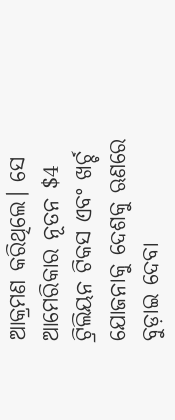ଆକ୍ରମଣ କରିଥିଲେ। ସେ ଆମେରିକାର ନୂତନ $4 ଟ୍ରିଲିୟନ ଟିକସ ଏବଂ ଖର୍ଚ୍ଚ ଯୋଜନାକୁ ଦେଶକୁ ଋଣରେ ବୁଡ଼ାଇ ଦେବା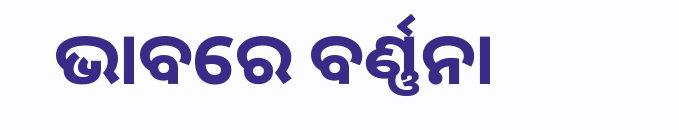ଭାବରେ ବର୍ଣ୍ଣନା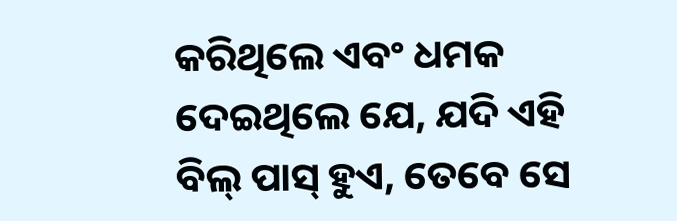କରିଥିଲେ ଏବଂ ଧମକ ଦେଇଥିଲେ ଯେ, ଯଦି ଏହି ବିଲ୍ ପାସ୍ ହୁଏ, ତେବେ ସେ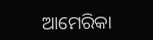ଆମେରିକା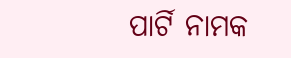ପାର୍ଟି ନାମକ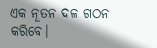ଏକ ନୂତନ ଦଳ ଗଠନ କରିବେ।